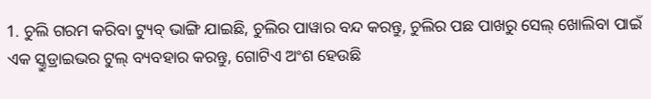1. ଚୁଲି ଗରମ କରିବା ଟ୍ୟୁବ୍ ଭାଙ୍ଗି ଯାଇଛି, ଚୁଲିର ପାୱାର ବନ୍ଦ କରନ୍ତୁ, ଚୁଲିର ପଛ ପାଖରୁ ସେଲ୍ ଖୋଲିବା ପାଇଁ ଏକ ସ୍କ୍ରୁଡ୍ରାଇଭର ଟୁଲ୍ ବ୍ୟବହାର କରନ୍ତୁ, ଗୋଟିଏ ଅଂଶ ହେଉଛି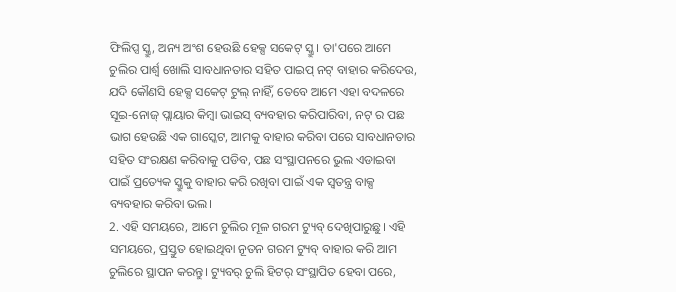ଫିଲିପ୍ସ ସ୍କ୍ରୁ, ଅନ୍ୟ ଅଂଶ ହେଉଛି ହେକ୍ସ ସକେଟ୍ ସ୍କ୍ରୁ। ତା'ପରେ ଆମେ ଚୁଲିର ପାର୍ଶ୍ୱ ଖୋଲି ସାବଧାନତାର ସହିତ ପାଇପ୍ ନଟ୍ ବାହାର କରିଦେଉ, ଯଦି କୌଣସି ହେକ୍ସ ସକେଟ୍ ଟୁଲ୍ ନାହିଁ, ତେବେ ଆମେ ଏହା ବଦଳରେ ସୂଇ-ନୋଜ୍ ପ୍ଲାୟାର କିମ୍ବା ଭାଇସ୍ ବ୍ୟବହାର କରିପାରିବା, ନଟ୍ ର ପଛ ଭାଗ ହେଉଛି ଏକ ଗାସ୍କେଟ, ଆମକୁ ବାହାର କରିବା ପରେ ସାବଧାନତାର ସହିତ ସଂରକ୍ଷଣ କରିବାକୁ ପଡିବ, ପଛ ସଂସ୍ଥାପନରେ ଭୁଲ ଏଡାଇବା ପାଇଁ ପ୍ରତ୍ୟେକ ସ୍କ୍ରୁକୁ ବାହାର କରି ରଖିବା ପାଇଁ ଏକ ସ୍ୱତନ୍ତ୍ର ବାକ୍ସ ବ୍ୟବହାର କରିବା ଭଲ।
2. ଏହି ସମୟରେ, ଆମେ ଚୁଲିର ମୂଳ ଗରମ ଟ୍ୟୁବ୍ ଦେଖିପାରୁଛୁ। ଏହି ସମୟରେ, ପ୍ରସ୍ତୁତ ହୋଇଥିବା ନୂତନ ଗରମ ଟ୍ୟୁବ୍ ବାହାର କରି ଆମ ଚୁଲିରେ ସ୍ଥାପନ କରନ୍ତୁ। ଟ୍ୟୁବର୍ ଚୁଲି ହିଟର୍ ସଂସ୍ଥାପିତ ହେବା ପରେ,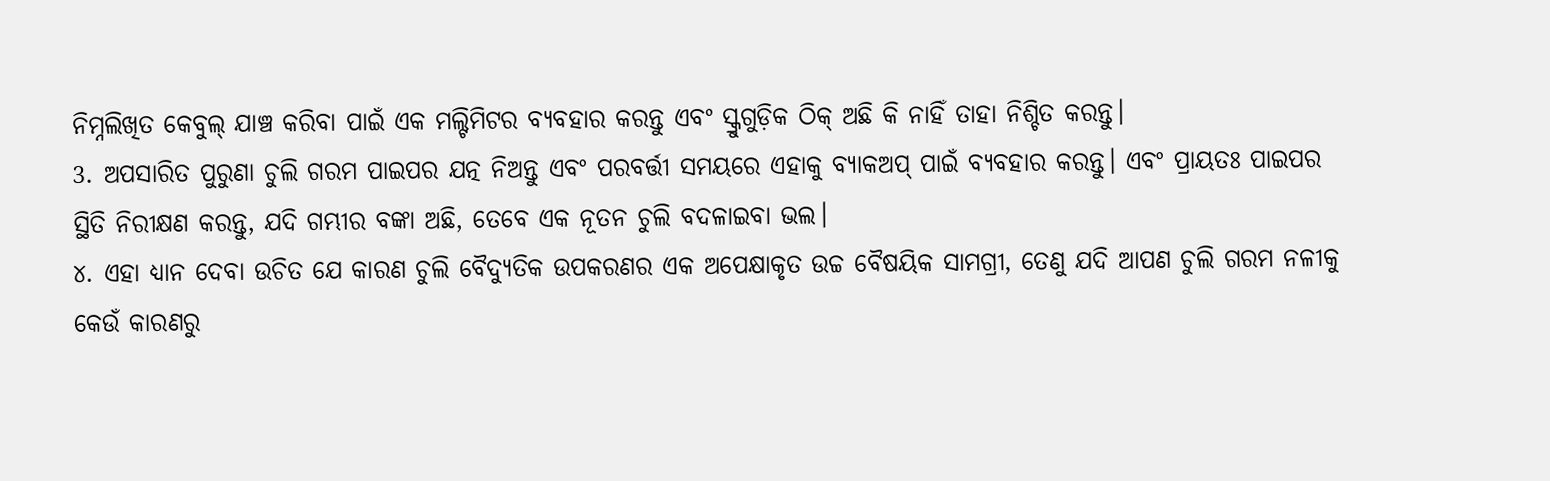ନିମ୍ନଲିଖିତ କେବୁଲ୍ ଯାଞ୍ଚ କରିବା ପାଇଁ ଏକ ମଲ୍ଟିମିଟର ବ୍ୟବହାର କରନ୍ତୁ ଏବଂ ସ୍କ୍ରୁଗୁଡ଼ିକ ଠିକ୍ ଅଛି କି ନାହିଁ ତାହା ନିଶ୍ଚିତ କରନ୍ତୁ।
3. ଅପସାରିତ ପୁରୁଣା ଚୁଲି ଗରମ ପାଇପର ଯତ୍ନ ନିଅନ୍ତୁ ଏବଂ ପରବର୍ତ୍ତୀ ସମୟରେ ଏହାକୁ ବ୍ୟାକଅପ୍ ପାଇଁ ବ୍ୟବହାର କରନ୍ତୁ। ଏବଂ ପ୍ରାୟତଃ ପାଇପର ସ୍ଥିତି ନିରୀକ୍ଷଣ କରନ୍ତୁ, ଯଦି ଗମ୍ଭୀର ବଙ୍କା ଅଛି, ତେବେ ଏକ ନୂତନ ଚୁଲି ବଦଳାଇବା ଭଲ।
୪. ଏହା ଧ୍ୟାନ ଦେବା ଉଚିତ ଯେ କାରଣ ଚୁଲି ବୈଦ୍ୟୁତିକ ଉପକରଣର ଏକ ଅପେକ୍ଷାକୃତ ଉଚ୍ଚ ବୈଷୟିକ ସାମଗ୍ରୀ, ତେଣୁ ଯଦି ଆପଣ ଚୁଲି ଗରମ ନଳୀକୁ କେଉଁ କାରଣରୁ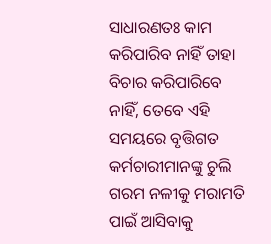ସାଧାରଣତଃ କାମ କରିପାରିବ ନାହିଁ ତାହା ବିଚାର କରିପାରିବେ ନାହିଁ, ତେବେ ଏହି ସମୟରେ ବୃତ୍ତିଗତ କର୍ମଚାରୀମାନଙ୍କୁ ଚୁଲି ଗରମ ନଳୀକୁ ମରାମତି ପାଇଁ ଆସିବାକୁ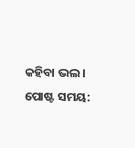କହିବା ଭଲ।
ପୋଷ୍ଟ ସମୟ: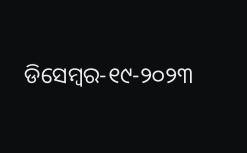ଡିସେମ୍ବର-୧୯-୨୦୨୩